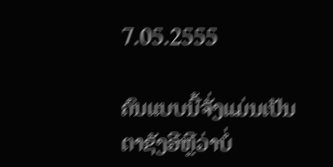7.05.2555

ຄົນແບບນີ້ຈັ່ງແມ່ນເປັນຕາຊັງອີຫຼີວ່າບໍ່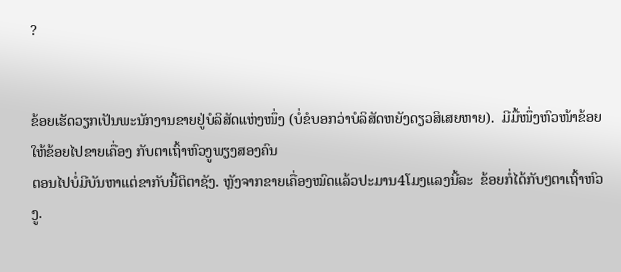?


ຂ້ອຍເຮັດວຽກເປັນພະນັກງານຂາຍຢູ່ບໍລິສັດແຫ່ງໜຶ່ງ (ບໍ່ຂໍບອກວ່າບໍລິສັດຫຍັງດຽວສິເສຍຫາຍ).  ມີມື້ໜຶ່ງຫົວໜ້າຂ້ອຍໃຫ້ຂ້ອຍໄປຂາຍເຄື່ອງ ກັບຕາເຖົ້າຫົວງູພຽງສອງຄົນ
ຕອນໄປບໍ່ມີບັນຫາແຕ່ຂາກັບນີ້ຕິຕາຊັງ. ຫຼັງຈາກຂາຍເຄື່ອງໝົດແລ້ວປະມານ4ໂມງແລງນີ້ລະ  ຂ້ອຍກໍ່ໄດ້ກັບໆຕາເຖົ້າຫົວງູ.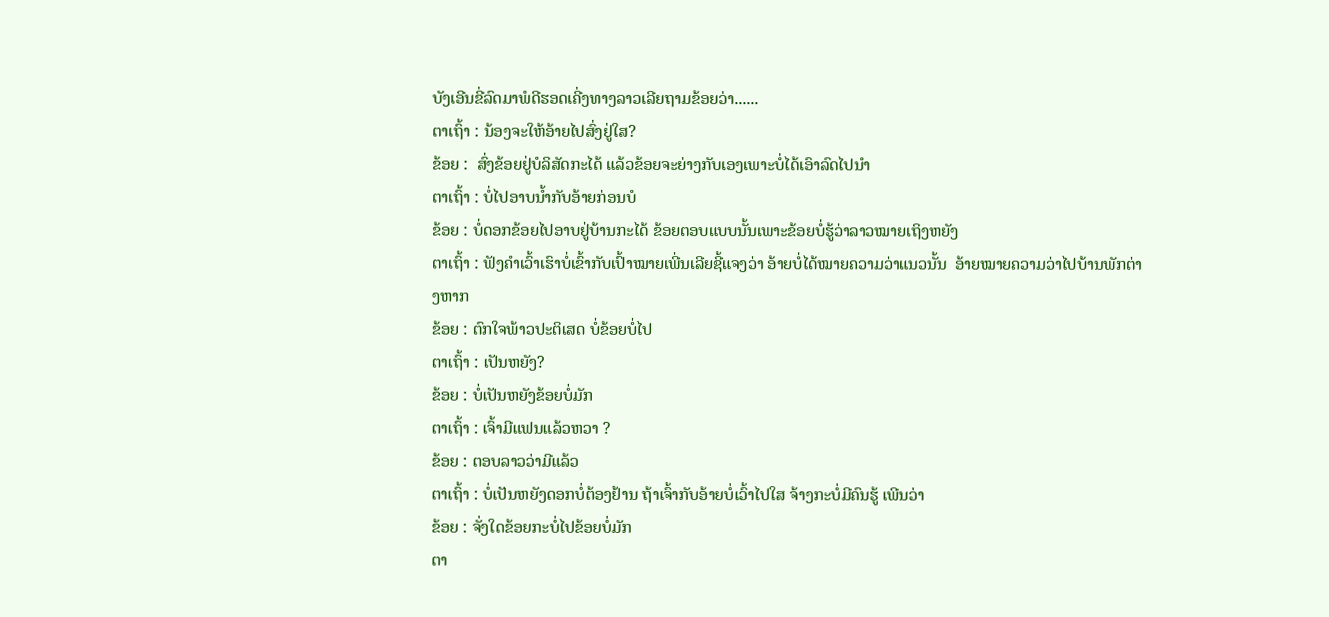ບັງເອີນຂີ່ລົດມາພໍດີຮອດເຄີ່ງທາງລາວເລີຍຖາມຂ້ອຍວ່າ......
ຕາເຖົ້າ : ນ້ອງຈະໃຫ້ອ້າຍໄປສົ່ງຢູ່ໃສ?
ຂ້ອຍ :  ສົ່ງຂ້ອຍຢູ່ບໍລິສັດກະໄດ້ ແລ້ວຂ້ອຍຈະຍ່າງກັບເອງເພາະບໍ່ໄດ້ເອົາລົດໄປນຳ
ຕາເຖົ້າ : ບໍ່ໄປອາບນ້ຳກັບອ້າຍກ່ອນບໍ
ຂ້ອຍ : ບໍ່ດອກຂ້ອຍໄປອາບຢູ່ບ້ານກະໄດ້ ຂ້ອຍຕອບແບບນັ້ນເພາະຂ້ອຍບໍ່ຮູ້ວ່າລາວໝາຍເຖິງຫຍັງ
ຕາເຖົ້າ : ຟັງຄຳເວົ້າເຮົາບໍ່ເຂົ້າກັບເປົ້າໝາຍເພີ່ນເລີຍຊີ້ແຈງວ່າ ອ້າຍບໍ່ໄດ້ໝາຍຄວາມວ່າແນວນັ້ນ  ອ້າຍໝາຍຄວາມວ່າໄປບ້ານພັກຕ່າງຫາກ
ຂ້ອຍ : ຕົກໃຈພ້າວປະຕິເສດ ບໍ່ຂ້ອຍບໍ່ໄປ
ຕາເຖົ້າ : ເປັນຫຍັງ?
ຂ້ອຍ : ບໍ່ເປັນຫຍັງຂ້ອຍບໍ່ມັກ
ຕາເຖົ້າ : ເຈົ້າມີແຟນແລ້ວຫວາ ?
ຂ້ອຍ : ຕອບລາວວ່າມີແລ້ວ
ຕາເຖົ້າ : ບໍ່ເປັນຫຍັງດອກບໍ່ຕ້ອງຢ້ານ ຖ້າເຈົ້າກັບອ້າຍບໍ່ເວົ້າໄປໃສ ຈ້າງກະບໍ່ມີຄົນຮູ້ ເພີນວ່າ
ຂ້ອຍ : ຈັ່ງໃດຂ້ອຍກະບໍ່ໄປຂ້ອຍບໍ່ມັກ
ຕາ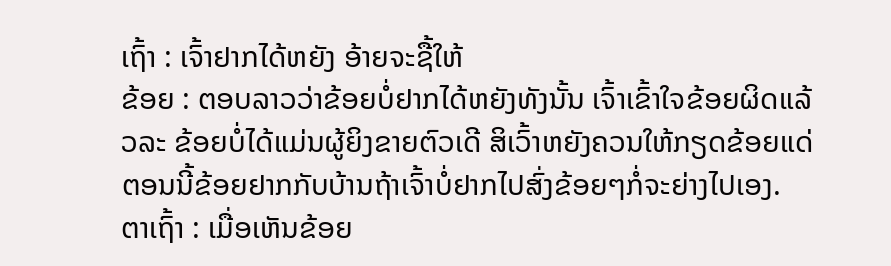ເຖົ້າ : ເຈົ້າຢາກໄດ້ຫຍັງ ອ້າຍຈະຊື້ໃຫ້
ຂ້ອຍ : ຕອບລາວວ່າຂ້ອຍບໍ່ຢາກໄດ້ຫຍັງທັງນັ້ນ ເຈົ້າເຂົ້າໃຈຂ້ອຍຜິດແລ້ວລະ ຂ້ອຍບໍ່ໄດ້ແມ່ນຜູ້ຍິງຂາຍຕົວເດີ ສິເວົ້າຫຍັງຄວນໃຫ້ກຽດຂ້ອຍແດ່ ຕອນນີ້ຂ້ອຍຢາກກັບບ້ານຖ້າເຈົ້າບໍ່ຢາກໄປສົ່ງຂ້ອຍໆກໍ່ຈະຍ່າງໄປເອງ.
ຕາເຖົ້າ : ເມື່ອເຫັນຂ້ອຍ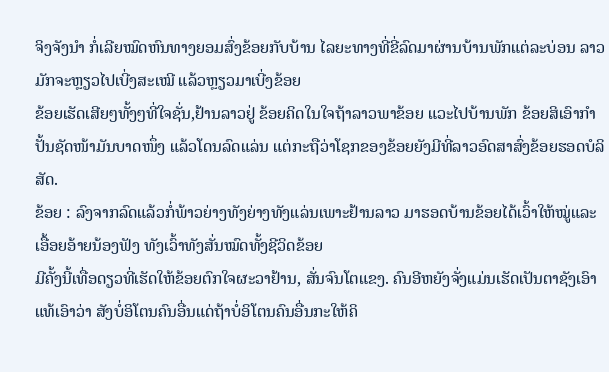ຈິງຈັງນຳ ກໍ່ເລີຍໝົດຫົນທາງຍອມສົ່ງຂ້ອຍກັບບ້ານ ໄລຍະທາງທີ່ຂີ່ລົດມາຜ່ານບ້ານພັກແຕ່ລະບ່ອນ ລາວມັກຈະຫຼຽວໄປເບີ່ງສະເໝີ ແລ້ວຫຼຽວມາເບີ່ງຂ້ອຍ
ຂ້ອຍເຮັດເສີຍໆທັ້ງໆທີ່ໃຈຊັ່ນ,ຢ້ານລາວຢູ່ ຂ້ອຍຄິດໃນໃຈຖ້າລາວພາຂ້ອຍ ແວະໄປບ້ານພັກ ຂ້ອຍສິເອົາກຳປັ້ນຊັດໜ້າມັນບາດໜຶ່ງ ແລ້ວໂດນລົດແລ່ນ ແຕ່ກະຖືວ່າໂຊກຂອງຂ້ອຍຍັງມີທີ່ລາວອົດສາສົ່ງຂ້ອຍຮອດບໍລິສັດ.
ຂ້ອຍ : ລົງຈາກລົດແລ້ວກໍ່ພ້າວຍ່າງທັງຍ່າງທັງແລ່ນເພາະຢ້ານລາວ ມາຮອດບ້ານຂ້ອຍໄດ້ເວົ້າໃຫ້ໝູ່ແລະເອື້ອຍອ້າຍນ້ອງຟັງ ທັງເວົ້າທັງສັ່ນໝົດທັ້ງຊີວິດຂ້ອຍ
ມີຄັ້ງນີ້ເທື່ອດຽວທີ່ເຮັດໃຫ້ຂ້ອຍຕົກໃຈຜະວາຢ້ານ, ສັ່ນຈົນໂຕແຂງ. ຄົນອີຫຍັງຈັ່ງແມ່ນເຮັດເປັນຕາຊັງເອົາແທ້ເອົາວ່າ ສັງບໍ່ອິໂຕນຄົນອື່ນແດ່ຖ້າບໍ່ອິໂຕນຄົນອື່ນກະໃຫ້ຄິ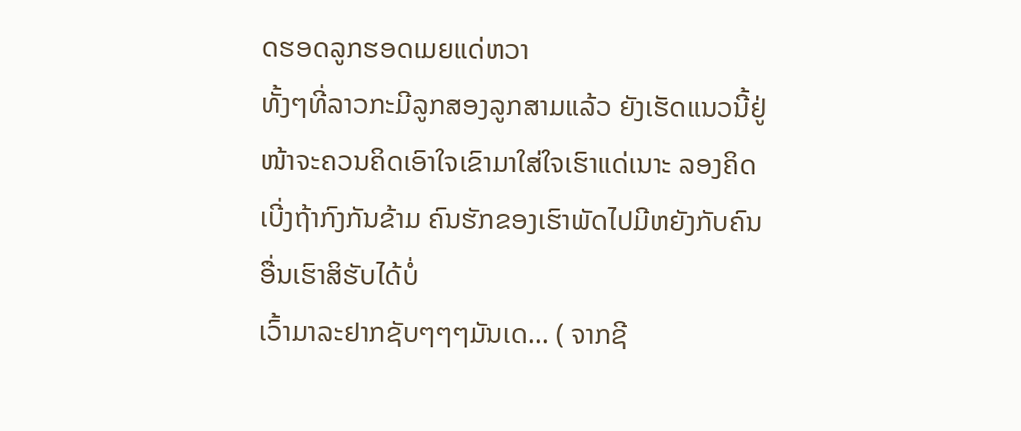ດຮອດລູກຮອດເມຍແດ່ຫວາ
ທັ້ງໆທີ່ລາວກະມີລູກສອງລູກສາມແລ້ວ ຍັງເຮັດແນວນີ້ຢູ່ ໜ້າຈະຄວນຄິດເອົາໃຈເຂົາມາໃສ່ໃຈເຮົາແດ່ເນາະ ລອງຄິດເບີ່ງຖ້າກົງກັນຂ້າມ ຄົນຮັກຂອງເຮົາພັດໄປມີຫຍັງກັບຄົນອື່ນເຮົາສິຮັບໄດ້ບໍ່
ເວົ້າມາລະຢາກຊັບໆໆໆມັນເດ... ( ຈາກຊີ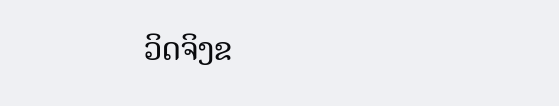ວິດຈິງຂ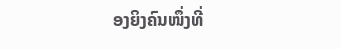ອງຍິງຄົນໜຶ່ງທີ່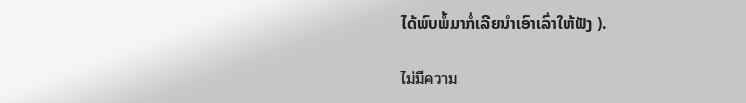ໄດ້ພົບພໍ້ມາກໍ່ເລີຍນຳເອົາເລົ່າໃຫ້ຟັງ ).

ไม่มีความ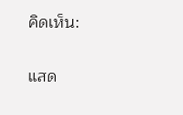คิดเห็น:

แสด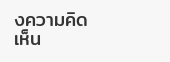งความคิดเห็น